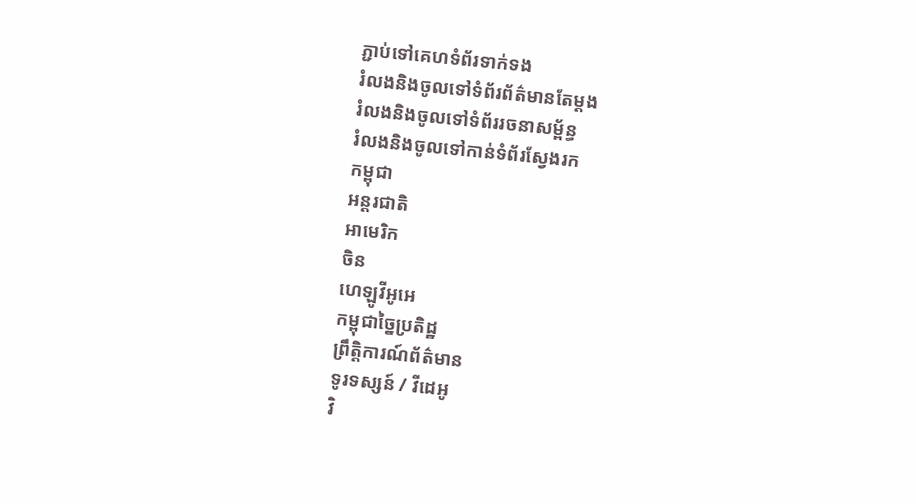ភ្ជាប់ទៅគេហទំព័រទាក់ទង
រំលងនិងចូលទៅទំព័រព័ត៌មានតែម្តង
រំលងនិងចូលទៅទំព័ររចនាសម្ព័ន្ធ
រំលងនិងចូលទៅកាន់ទំព័រស្វែងរក
កម្ពុជា
អន្តរជាតិ
អាមេរិក
ចិន
ហេឡូវីអូអេ
កម្ពុជាច្នៃប្រតិដ្ឋ
ព្រឹត្តិការណ៍ព័ត៌មាន
ទូរទស្សន៍ / វីដេអូ
វិ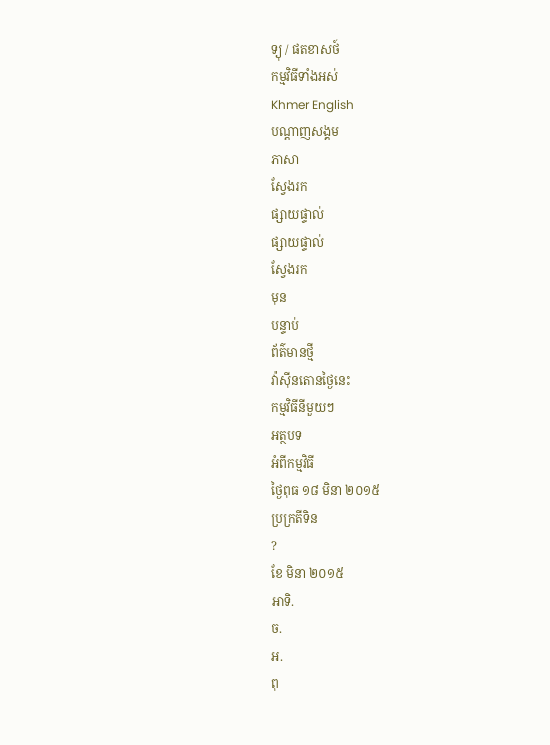ទ្យុ / ផតខាសថ៍
កម្មវិធីទាំងអស់
Khmer English
បណ្តាញសង្គម
ភាសា
ស្វែងរក
ផ្សាយផ្ទាល់
ផ្សាយផ្ទាល់
ស្វែងរក
មុន
បន្ទាប់
ព័ត៌មានថ្មី
វ៉ាស៊ីនតោនថ្ងៃនេះ
កម្មវិធីនីមួយៗ
អត្ថបទ
អំពីកម្មវិធី
ថ្ងៃពុធ ១៨ មិនា ២០១៥
ប្រក្រតីទិន
?
ខែ មិនា ២០១៥
អាទិ.
ច.
អ.
ពុ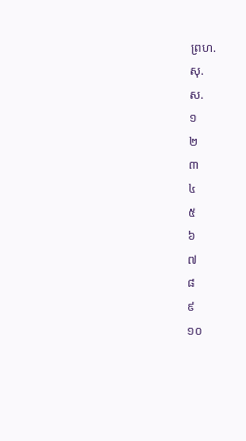ព្រហ.
សុ.
ស.
១
២
៣
៤
៥
៦
៧
៨
៩
១០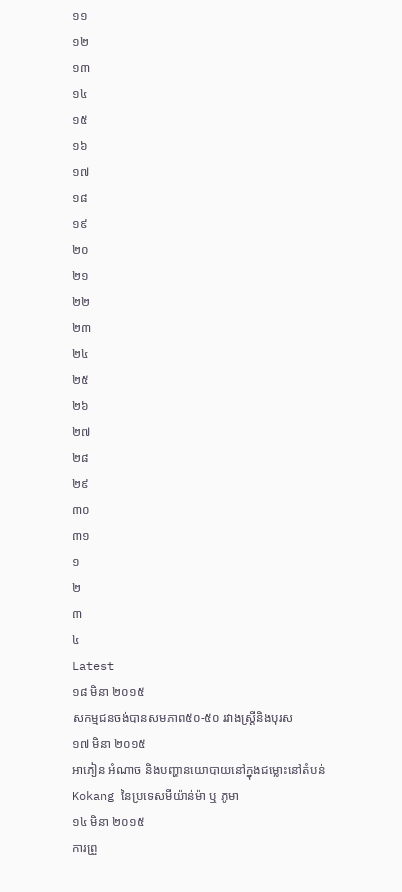១១
១២
១៣
១៤
១៥
១៦
១៧
១៨
១៩
២០
២១
២២
២៣
២៤
២៥
២៦
២៧
២៨
២៩
៣០
៣១
១
២
៣
៤
Latest
១៨ មិនា ២០១៥
សកម្មជនចង់បានសមភាព៥០-៥០ រវាងស្រ្តីនិងបុរស
១៧ មិនា ២០១៥
អាភៀន អំណាច និងបញ្ហានយោបាយនៅក្នុងជម្លោះនៅតំបន់ Kokang នៃប្រទេសមីយ៉ាន់ម៉ា ឬ ភូមា
១៤ មិនា ២០១៥
ការព្រួ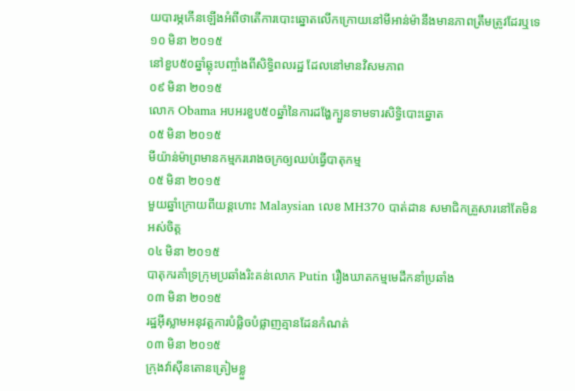យបារម្ភកើនឡើងអំពីថាតើការបោះឆ្នោតលើកក្រោយនៅមីអាន់ម៉ានឹងមានភាពត្រឹមត្រូវដែរឬទេ
១០ មិនា ២០១៥
នៅខួប៥០ឆ្នាំឆ្លុះបញ្ចាំងពីសិទ្ធិពលរដ្ឋ ដែលនៅមានវិសមភាព
០៩ មិនា ២០១៥
លោក Obama អបអរខួប៥០ឆ្នាំនៃការដង្ហែក្បួនទាមទារសិទ្ធិបោះឆ្នោត
០៥ មិនា ២០១៥
មីយ៉ាន់ម៉ាព្រមានកម្មកររោងចក្រឲ្យឈប់ធ្វើបាតុកម្ម
០៥ មិនា ២០១៥
មួយឆ្នាំក្រោយពីយន្តហោះ Malaysian លេខ MH370 បាត់ដាន សមាជិកគ្រួសារនៅតែមិនអស់ចិត្ត
០៤ មិនា ២០១៥
បាតុករគាំទ្រក្រុមប្រឆាំងរិះគន់លោក Putin រឿងឃាតកម្មមេដឹកនាំប្រឆាំង
០៣ មិនា ២០១៥
រដ្ឋអ៊ីស្លាមអនុវត្តការបំផ្លិចបំផ្លាញគ្មានដែនកំណត់
០៣ មិនា ២០១៥
ក្រុងវ៉ាស៊ីនតោនត្រៀមខ្លួ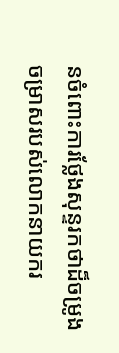នចំពោះការថ្លែងសុន្ទរកថាដ៏ចម្រូងចម្រាសរបស់លោកនាយករ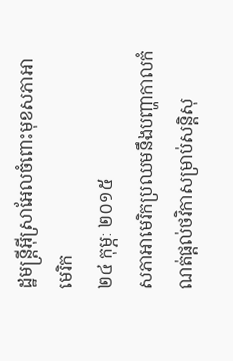ដ្ឋមន្រ្តីអ៊ីស្រាអែលចំពោះមុខសភាអាមេរិក
២៤ កុម្ភៈ ២០១៥
សភាអាមេរិកប្រឈមនឹងបញ្ហាកាលកំណត់ផ្តល់ថវិកាសម្រាប់សន្តិសុ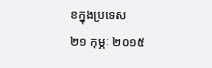ខក្នុងប្រទេស
២១ កុម្ភៈ ២០១៥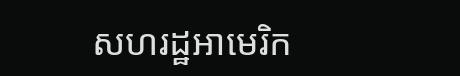សហរដ្ឋអាមេរិក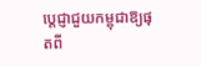ប្តេជ្ញាជួយកម្ពុជាឱ្យផុតពី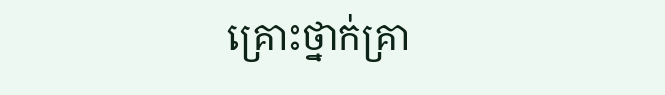គ្រោះថ្នាក់គ្រា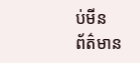ប់មីន
ព័ត៌មាន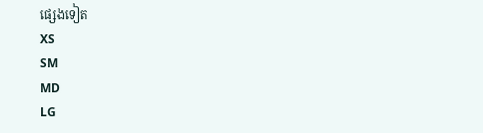ផ្សេងទៀត
XS
SM
MD
LG